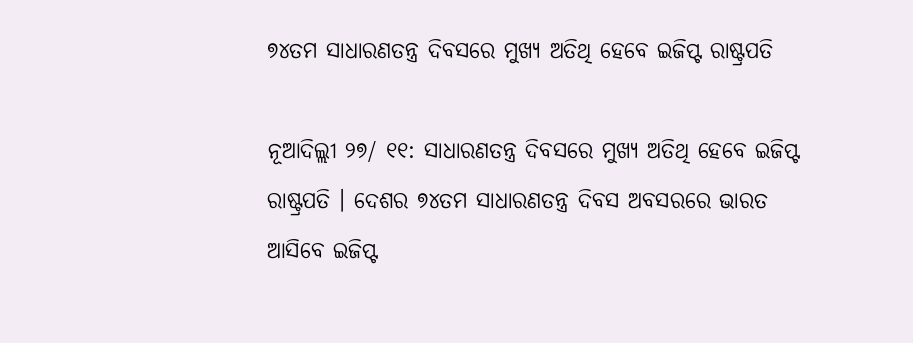୭୪ତମ ସାଧାରଣତନ୍ତ୍ର ଦିବସରେ ମୁଖ୍ୟ ଅତିଥି ହେବେ ଇଜିପ୍ଟ ରାଷ୍ଟ୍ରପତି

ନୂଆଦିଲ୍ଲୀ ୨୭/ ୧୧: ସାଧାରଣତନ୍ତ୍ର ଦିବସରେ ମୁଖ୍ୟ ଅତିଥି ହେବେ ଇଜିପ୍ଟ ରାଷ୍ଟ୍ରପତି । ଦେଶର ୭୪ତମ ସାଧାରଣତନ୍ତ୍ର ଦିବସ ଅବସରରେ ଭାରତ ଆସିବେ ଇଜିପ୍ଟ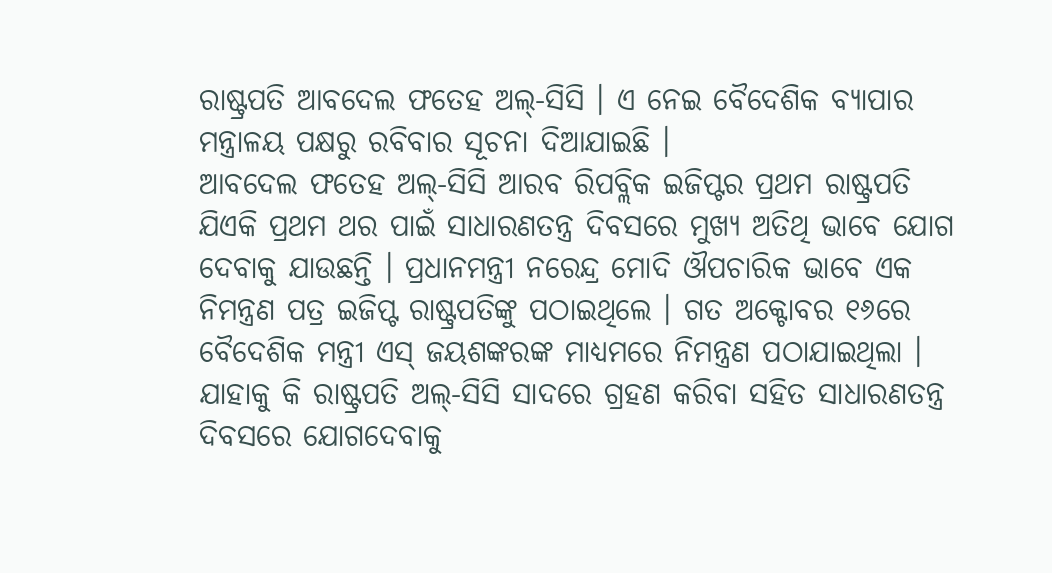ରାଷ୍ଟ୍ରପତି ଆବଦେଲ ଫତେହ ଅଲ୍-ସିସି । ଏ ନେଇ ବୈଦେଶିକ ବ୍ୟାପାର ମନ୍ତ୍ରାଳୟ ପକ୍ଷରୁ ରବିବାର ସୂଚନା ଦିଆଯାଇଛି ।
ଆବଦେଲ ଫତେହ ଅଲ୍-ସିସି ଆରବ ରିପବ୍ଲିକ ଇଜିପ୍ଟର ପ୍ରଥମ ରାଷ୍ଟ୍ରପତି ଯିଏକି ପ୍ରଥମ ଥର ପାଇଁ ସାଧାରଣତନ୍ତ୍ର ଦିବସରେ ମୁଖ୍ୟ ଅତିଥି ଭାବେ ଯୋଗ ଦେବାକୁ ଯାଉଛନ୍ତି । ପ୍ରଧାନମନ୍ତ୍ରୀ ନରେନ୍ଦ୍ର ମୋଦି ଔପଚାରିକ ଭାବେ ଏକ ନିମନ୍ତ୍ରଣ ପତ୍ର ଇଜିପ୍ଟ ରାଷ୍ଟ୍ରପତିଙ୍କୁ ପଠାଇଥିଲେ । ଗତ ଅକ୍ଟୋବର ୧୬ରେ ବୈଦେଶିକ ମନ୍ତ୍ରୀ ଏସ୍ ଜୟଶଙ୍କରଙ୍କ ମାଧ୍ୟମରେ ନିମନ୍ତ୍ରଣ ପଠାଯାଇଥିଲା । ଯାହାକୁ କି ରାଷ୍ଟ୍ରପତି ଅଲ୍-ସିସି ସାଦରେ ଗ୍ରହଣ କରିବା ସହିତ ସାଧାରଣତନ୍ତ୍ର ଦିବସରେ ଯୋଗଦେବାକୁ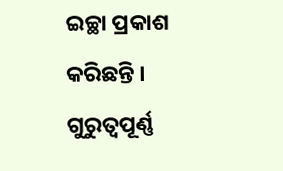ଇଚ୍ଛା ପ୍ରକାଶ କରିଛନ୍ତି ।
ଗୁରୁତ୍ବପୂର୍ଣ୍ଣ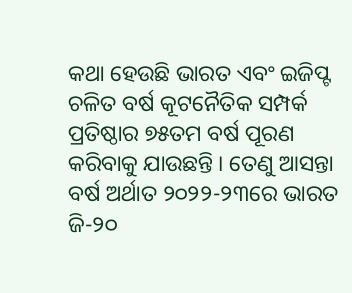କଥା ହେଉଛି ଭାରତ ଏବଂ ଇଜିପ୍ଟ ଚଳିତ ବର୍ଷ କୂଟନୈତିକ ସମ୍ପର୍କ ପ୍ରତିଷ୍ଠାର ୭୫ତମ ବର୍ଷ ପୂରଣ କରିବାକୁ ଯାଉଛନ୍ତି । ତେଣୁ ଆସନ୍ତା ବର୍ଷ ଅର୍ଥାତ ୨୦୨୨-୨୩ରେ ଭାରତ ଜି-୨୦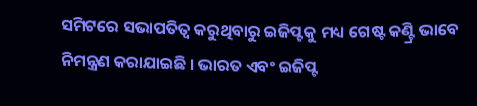ସମିଟରେ ସଭାପତିତ୍ବ କରୁଥିବାରୁ ଇଜିପ୍ଟକୁ ମଧ୍ୟ ଗେଷ୍ଟ କଣ୍ଟ୍ରି ଭାବେ ନିମନ୍ତ୍ରଣ କରାଯାଇଛି । ଭାରତ ଏବଂ ଇଜିପ୍ଟ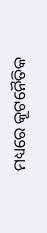ମଧ୍ୟରେ କୂଟନୈତିକ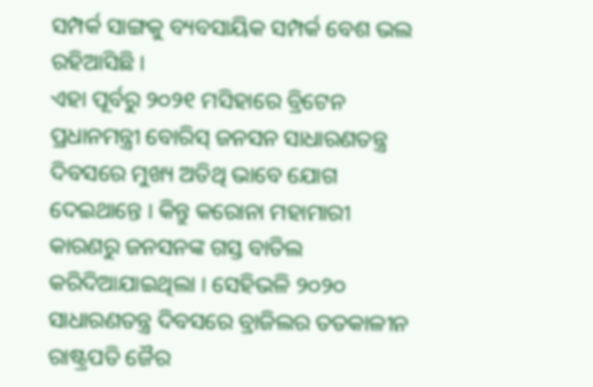ସମ୍ପର୍କ ସାଙ୍ଗକୁ ବ୍ୟବସାୟିକ ସମ୍ପର୍କ ବେଶ ଭଲ ରହିଆସିଛି ।
ଏହା ପୂର୍ବରୁ ୨୦୨୧ ମସିହାରେ ବ୍ରିଟେନ ପ୍ରଧାନମନ୍ତ୍ରୀ ବୋରିସ୍ ଜନସନ ସାଧାରଣତନ୍ତ୍ର ଦିବସରେ ମୁଖ୍ୟ ଅତିଥି ଭାବେ ଯୋଗ ଦେଇଥାନ୍ତେ । କିନ୍ତୁ କରୋନା ମହାମାରୀ କାରଣରୁ ଜନସନଙ୍କ ଗସ୍ତ ବାତିଲ କରିଦିଆଯାଇଥିଲା । ସେହିଭଳି ୨୦୨୦ ସାଧାରଣତନ୍ତ୍ର ଦିବସରେ ବ୍ରାଜିଲର ତତକାଳୀନ ରାଷ୍ଟ୍ରପତି ଜୈର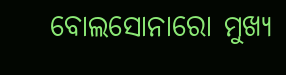ବୋଲସୋନାରୋ ମୁଖ୍ୟ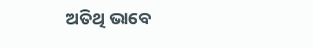ଅତିଥି ଭାବେ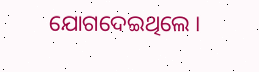ଯୋଗଦେଇଥିଲେ ।